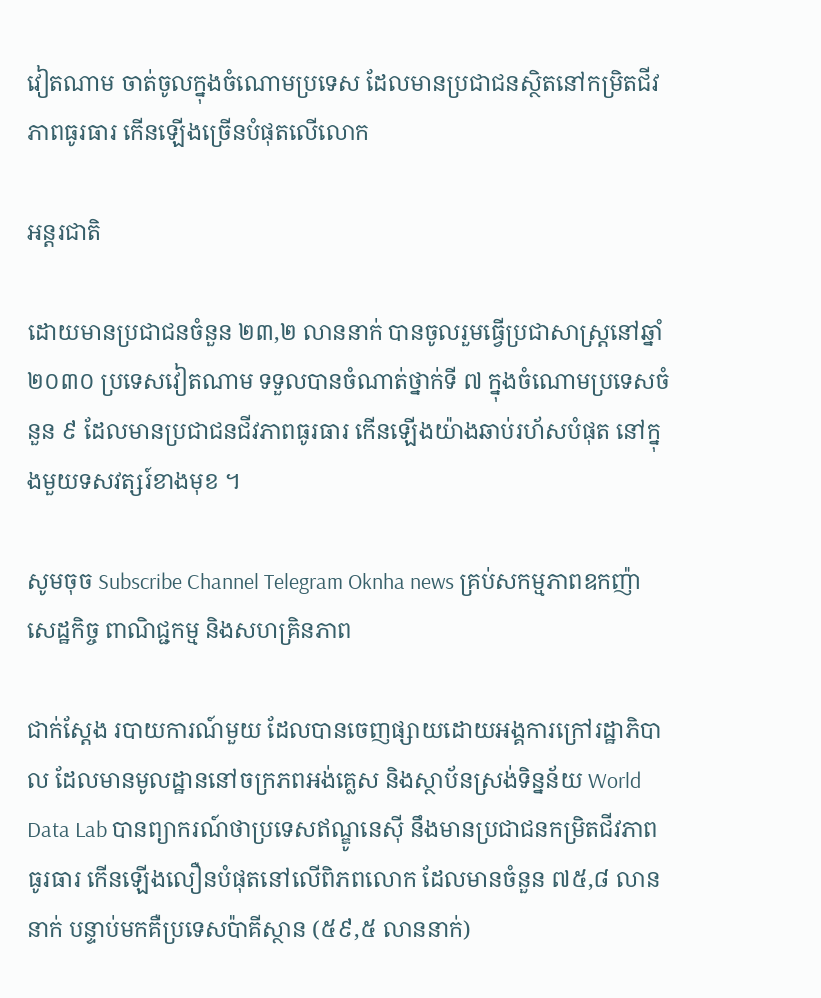វៀតណាម ចាត់ចូលក្នុងចំណោមប្រទេស ដែលមានប្រជាជនស្ថិតនៅកម្រិតជីវភាពធូរធារ កើនឡើងច្រើនបំផុតលើលោក

អន្តរជាតិ

ដោយមានប្រជាជនចំនួន ២៣,២ លាននាក់ បានចូលរួមធ្វើប្រជាសាស្ត្រនៅឆ្នាំ ២០៣០ ប្រទេសវៀតណាម ទទួលបានចំណាត់ថ្នាក់ទី ៧ ក្នុងចំណោមប្រទេសចំនួន ៩ ដែលមានប្រជាជនជីវភាពធូរធារ កើនឡើងយ៉ាងឆាប់រហ័សបំផុត នៅក្នុងមួយទសវត្សរ៍ខាងមុខ ។

សូមចុច Subscribe Channel Telegram Oknha news គ្រប់សកម្មភាពឧកញ៉ា សេដ្ឋកិច្ច ពាណិជ្ជកម្ម និងសហគ្រិនភាព

ជាក់ស្តែង របាយការណ៍មួយ ដែលបានចេញផ្សាយដោយអង្គការក្រៅរដ្ឋាភិបាល ដែលមានមូលដ្ឋាននៅចក្រភពអង់គ្លេស និងស្ថាប័នស្រង់ទិន្នន័យ World Data Lab បានព្យាករណ៍ថាប្រទេសឥណ្ឌូនេស៊ី នឹងមានប្រជាជនកម្រិតជីវភាពធូរធារ កើនឡើងលឿនបំផុតនៅលើពិភពលោក ដែលមានចំនួន ៧៥,៨ លាននាក់ បន្ទាប់មកគឺប្រទេសប៉ាគីស្ថាន (៥៩,៥ លាននាក់)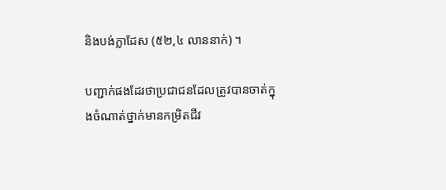និងបង់ក្លាដែស (៥២,៤ លាននាក់) ។

បញ្ជាក់ផងដែរថាប្រជាជនដែលត្រូវបានចាត់ក្នុងចំណាត់ថ្នាក់មានកម្រិតជីវ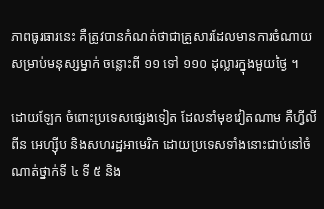ភាពធូរធារនេះ គឺត្រូវបានកំណត់ថាជាគ្រួសារដែលមានការចំណាយសម្រាប់មនុស្សម្នាក់ ចន្លោះពី ១១ ទៅ ១១០ ដុល្លារក្នុងមួយថ្ងៃ ។

ដោយឡែក ចំពោះប្រទេសផ្សេងទៀត ដែលនាំមុខវៀតណាម គឺហ្វីលីពីន អេហ្ស៊ីប និងសហរដ្ឋអាមេរិក ដោយប្រទេសទាំងនោះជាប់នៅចំណាត់ថ្នាក់ទី ៤ ទី ៥ និង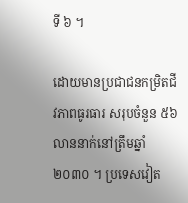ទី ៦ ។

ដោយមានប្រជាជនកម្រិតជីវភាពធូរធារ សរុបចំនួន ៥៦ លាននាក់នៅត្រឹមឆ្នាំ ២០៣០ ។ ប្រទេសវៀត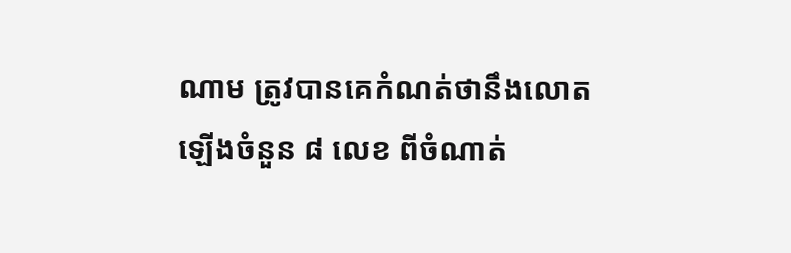ណាម ត្រូវបានគេកំណត់ថានឹងលោតឡើងចំនួន ៨ លេខ ពីចំណាត់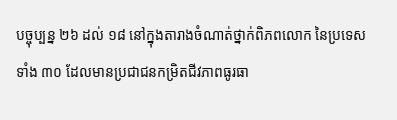បច្ចុប្បន្ន ២៦ ដល់ ១៨ នៅក្នុងតារាងចំណាត់ថ្នាក់ពិភពលោក នៃប្រទេសទាំង ៣០ ដែលមានប្រជាជនកម្រិតជីវភាពធូរធា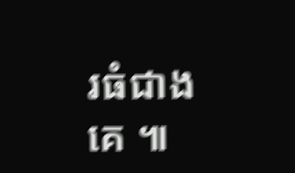រធំជាងគេ ៕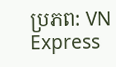ប្រភព: VN Express